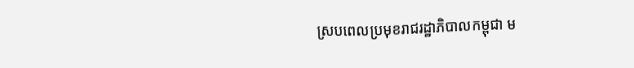ស្របពេលប្រមុខរាជរដ្ឋាភិបាលកម្ពុជា ម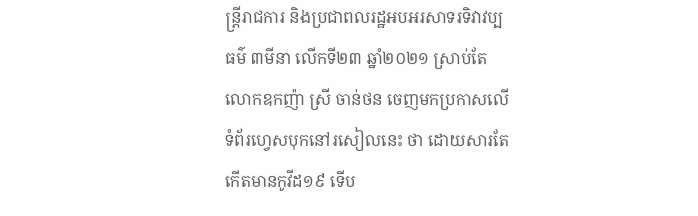ន្ត្រីរាជការ និងប្រជាពលរដ្ឋអបអរសាទរទិវាវប្បធម៌ ៣មីនា លើកទី២៣ ឆ្នាំ២០២១ ស្រាប់តែលោកឧកញ៉ា ស្រី ចាន់ថន ចេញមកប្រកាសលើទំព័រហ្វេសបុកនៅរសៀលនេះ ថា ដោយសារតែកើតមានកូវីដ១៩ ទើប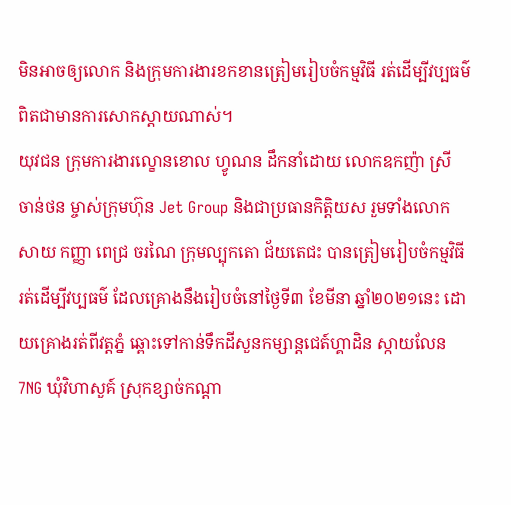មិនអាចឲ្យលោក និងក្រុមការងារខកខានត្រៀមរៀបចំកម្មវិធី រត់ដើម្បីវប្បធម៌ ពិតជាមានការសោកស្តាយណាស់។
យុវជន ក្រុមការងារល្ខោនខោល ហ្វូណន ដឹកនាំដោយ លោកឧកញ៉ា ស្រី ចាន់ថន ម្ចាស់ក្រុមហ៊ុន Jet Group និងជាប្រធានកិត្តិយស រួមទាំងលោក សាយ កញ្ញា ពេជ្រ ចរណៃ ក្រុមល្បុកតោ ជ័យតេជះ បានត្រៀមរៀបចំកម្មវិធី រត់ដើម្បីវប្បធម៌ ដែលគ្រោងនឹងរៀបចំនៅថ្ងៃទី៣ ខែមីនា ឆ្នាំ២០២១នេះ ដោយគ្រោងរត់ពីវត្តភ្នំ ឆ្ពោះទៅកាន់ទឹកដីសួនកម្សាន្តជេត៍ហ្គាដិន ស្កាយលែន 7NG ឃុំវិហាសួគ៍ ស្រុកខ្សាច់កណ្តា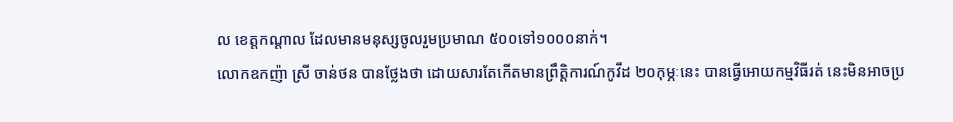ល ខេត្តកណ្តាល ដែលមានមនុស្សចូលរួមប្រមាណ ៥០០ទៅ១០០០នាក់។
លោកឧកញ៉ា ស្រី ចាន់ថន បានថ្លែងថា ដោយសារតែកើតមានព្រឹត្តិការណ៍កូវីដ ២០កុម្ភៈនេះ បានធ្វើអោយកម្មវិធីរត់ នេះមិនអាចប្រ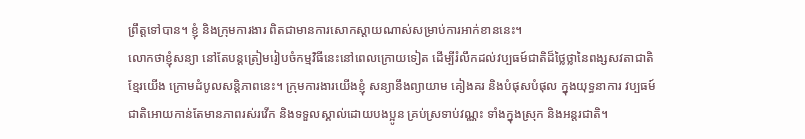ព្រឹត្តទៅបាន។ ខ្ញុំ និងក្រុមការងារ ពិតជាមានការសោកស្តាយណាស់សម្រាប់ការអាក់ខាននេះ។
លោកថាខ្ញុំសន្យា នៅតែបន្តត្រៀមរៀបចំកម្មវិធីនេះនៅពេលក្រោយទៀត ដើម្បីរំលឹកដល់វប្បធម៍ជាតិដ៏ថ្លៃថ្លានៃពង្សសវតាជាតិខ្មែរយើង ក្រោមដំបូលសន្តិភាពនេះ។ ក្រុមការងារយើងខ្ញុំ សន្យានឹងព្យាយាម គៀងគរ និងបំផុសបំផុល ក្នុងយុទ្ធនាការ វប្បធម៍ជាតិអោយកាន់តែមានភាពរស់រវើក និងទទួលស្គាល់ដោយបងប្អូន គ្រប់ស្រទាប់វណ្ណះ ទាំងក្នុងស្រុក និងអន្តរជាតិ។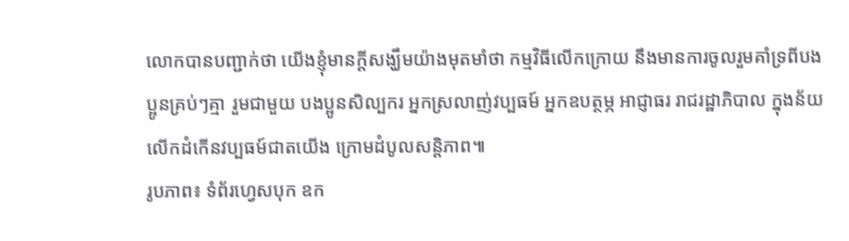លោកបានបញ្ជាក់ថា យើងខ្ញុំមានក្តីសង្ឃឹមយ៉ាងមុតមាំថា កម្មវិធីលើកក្រោយ នឹងមានការចូលរួមគាំទ្រពីបងប្អូនគ្រប់ៗគ្មា រួមជាមួយ បងប្អូនសិល្បករ អ្នកស្រលាញ់វប្បធម៍ អ្នកឧបត្ថម្ភ អាជ្ញាធរ រាជរដ្ឋាភិបាល ក្នុងន័យលើកដំកើនវប្បធម៍ជាតយើង ក្រោមដំបូលសន្តិភាព៕
រូបភាព៖ ទំព័រហ្វេសបុក ឧក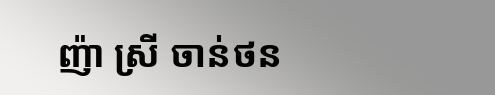ញ៉ា ស្រី ចាន់ថន